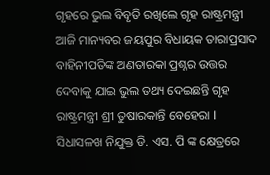ଗୃହରେ ଭୁଲ ବିବୃତି ରଖିଲେ ଗୃହ ରାଷ୍ଟ୍ରମନ୍ତ୍ରୀ
ଆଜି ମାନ୍ୟବର ଜୟପୁର ବିଧାୟକ ତାରାପ୍ରସାଦ ବାହିନୀପତିଙ୍କ ଅଣତାରକା ପ୍ରଶ୍ନର ଉତ୍ତର ଦେବାକୁ ଯାଇ ଭୁଲ ତଥ୍ୟ ଦେଇଛନ୍ତି ଗୃହ ରାଷ୍ଟ୍ରମନ୍ତ୍ରୀ ଶ୍ରୀ ତୁଷାରକାନ୍ତି ବେହେରା l ସିଧାସଳଖ ନିଯୁକ୍ତ ଡି. ଏସ. ପି ଙ୍କ କ୍ଷେତ୍ରରେ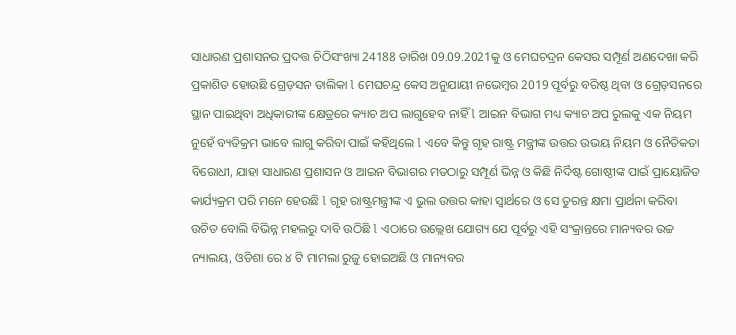ସାଧାରଣ ପ୍ରଶାସନର ପ୍ରଦତ୍ତ ଚିଠିସଂଖ୍ୟା 24188 ତାରିଖ 09.09.2021କୁ ଓ ମେଘଚଦ୍ରନ କେସର ସମ୍ପୂର୍ଣ ଅଣଦେଖା କରି ପ୍ରକାଶିତ ହୋଉଛି ଗ୍ରେଡ଼ସନ ତାଲିକା l ମେଘଚନ୍ଦ୍ର କେସ ଅନୁଯାୟୀ ନଭେମ୍ବର 2019 ପୂର୍ବରୁ ବରିଷ୍ଠ ଥିବା ଓ ଗ୍ରେଡ଼ସନରେ ସ୍ଥାନ ପାଇଥିବା ଅଧିକାରୀଙ୍କ କ୍ଷେତ୍ରରେ କ୍ୟାଚ ଅପ ଲାଗୁହେବ ନାହିଁ l ଆଇନ ବିଭାଗ ମଧ୍ୟ କ୍ୟାଚ ଅପ ରୁଲକୁ ଏକ ନିୟମ ନୁହେଁ ବ୍ୟତିକ୍ରମ ଭାବେ ଲାଗୁ କରିବା ପାଇଁ କହିଥିଲେ l ଏବେ କିନ୍ତୁ ଗୃହ ରାଷ୍ଟ୍ର ମନ୍ତ୍ରୀଙ୍କ ଉତ୍ତର ଉଭୟ ନିୟମ ଓ ନୈତିକତା ବିରୋଧୀ, ଯାହା ସାଧାରଣ ପ୍ରଶାସନ ଓ ଆଇନ ବିଭାଗର ମତଠାରୁ ସମ୍ପୂର୍ଣ ଭିନ୍ନ ଓ କିଛି ନିର୍ଦିଷ୍ଟ ଗୋଷ୍ଠୀଙ୍କ ପାଇଁ ପ୍ରାୟୋଜିତ କାର୍ଯ୍ୟକ୍ରମ ପରି ମନେ ହେଉଛି l ଗୃହ ରାଷ୍ଟ୍ରମନ୍ତ୍ରୀଙ୍କ ଏ ଭୁଲ ଉତ୍ତର କାହା ସ୍ୱାର୍ଥରେ ଓ ସେ ତୁରନ୍ତ କ୍ଷମା ପ୍ରାର୍ଥନା କରିବା ଉଚିତ ବୋଲି ବିଭିନ୍ନ ମହଲରୁ ଦାବି ଉଠିଛି l ଏଠାରେ ଉଲ୍ଲେଖ ଯୋଗ୍ୟ ଯେ ପୂର୍ବରୁ ଏହି ସଂକ୍ରାନ୍ତରେ ମାନ୍ୟବର ଉଚ୍ଚ ନ୍ୟାଲୟ, ଓଡିଶା ରେ ୪ ଟି ମାମଲା ରୁଜୁ ହୋଇଅଛି ଓ ମାନ୍ୟବର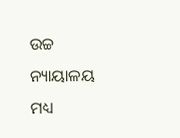ଉଚ୍ଚ ନ୍ୟାୟାଳୟ ମଧ୍ୟ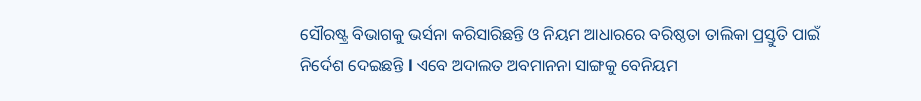ସୌରଷ୍ଟ୍ର ବିଭାଗକୁ ଭର୍ସନା କରିସାରିଛନ୍ତି ଓ ନିୟମ ଆଧାରରେ ବରିଷ୍ଠତା ତାଲିକା ପ୍ରସ୍ତୁତି ପାଇଁ ନିର୍ଦେଶ ଦେଇଛନ୍ତି l ଏବେ ଅଦାଲତ ଅବମାନନା ସାଙ୍ଗକୁ ବେନିୟମ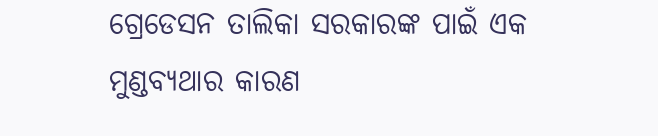ଗ୍ରେଡେସନ ତାଲିକା ସରକାରଙ୍କ ପାଇଁ ଏକ ମୁଣ୍ଡବ୍ୟଥାର କାରଣ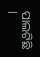ପାଲଟିଛି l